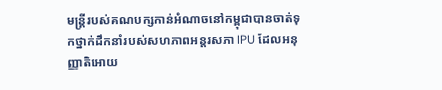មន្រ្តីរបស់គណបក្សកាន់អំណាចនៅកម្ពុជាបានចាត់ទុកថ្នាក់ដឹកនាំរបស់សហភាពអន្តរសភា IPU ដែលអនុញ្ញាតិអោយ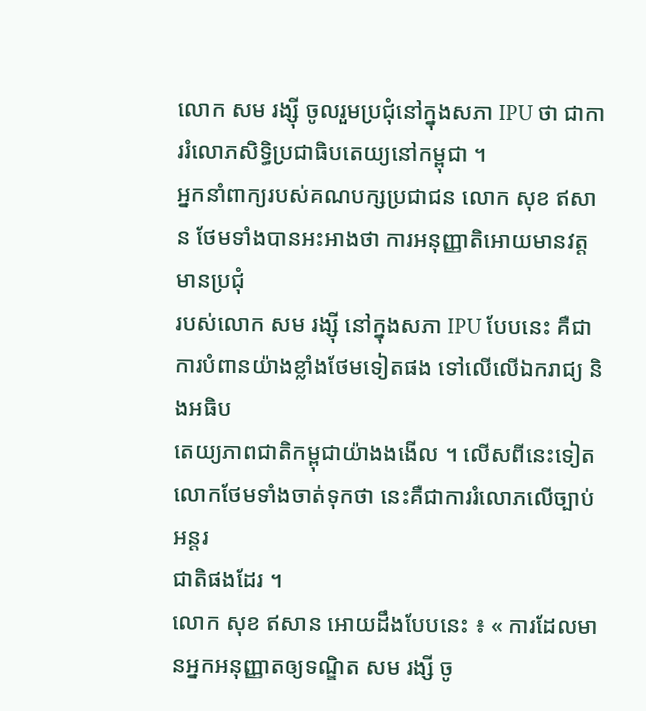លោក សម រង្ស៊ី ចូលរួមប្រជុំនៅក្នុងសភា IPU ថា ជាការរំលោភសិទ្ធិប្រជាធិបតេយ្យនៅកម្ពុជា ។
អ្នកនាំពាក្យរបស់គណបក្សប្រជាជន លោក សុខ ឥសាន ថែមទាំងបានអះអាងថា ការអនុញ្ញាតិអោយមានវត្តមានប្រជុំ
របស់លោក សម រង្ស៊ី នៅក្នុងសភា IPU បែបនេះ គឺជាការបំពានយ៉ាងខ្លាំងថែមទៀតផង ទៅលើលើឯករាជ្យ និងអធិប
តេយ្យភាពជាតិកម្ពុជាយ៉ាងងងើល ។ លើសពីនេះទៀត លោកថែមទាំងចាត់ទុកថា នេះគឺជាការរំលោភលើច្បាប់អន្តរ
ជាតិផងដែរ ។
លោក សុខ ឥសាន អោយដឹងបែបនេះ ៖ « ការដែលមានអ្នកអនុញ្ញាតឲ្យទណ្ឌិត សម រង្សី ចូ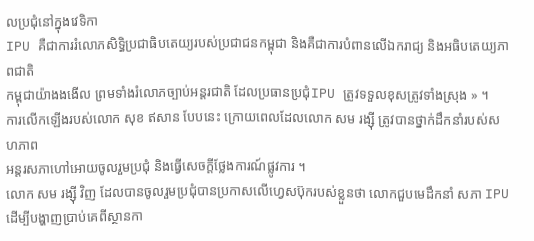លប្រជុំនៅក្នុងវេទិកា
IPU គឺជាការរំលោភសិទ្ធិប្រជាធិបតេយ្យរបស់ប្រជាជនកម្ពុជា និងគឺជាការបំពានលើឯករាជ្យ និងអធិបតេយ្យភាពជាតិ
កម្ពុជាយ៉ាងងងើល ព្រមទាំងរំលោភច្បាប់អន្តរជាតិ ដែលប្រធានប្រជុំIPU ត្រូវទទួលខុសត្រូវទាំងស្រុង » ។
ការលើកឡើងរបស់លោក សុខ ឥសាន បែបនេះ ក្រោយពេលដែលលោក សម រង្ស៊ី ត្រូវបានថ្នាក់ដឹកនាំរបស់សហភាព
អន្តរសភាហៅអោយចូលរួមប្រជុំ និងធ្វើសេចក្ដីថ្លែងការណ៍ផ្លូវការ ។
លោក សម រង្ស៊ី វិញ ដែលបានចូលរួមប្រជុំបានប្រកាសលើហ្វេសប៊ុករបស់ខ្លួនថា លោកជួបមេដឹកនាំ សភា IPU
ដើម្បីបង្ហាញប្រាប់គេពីស្ថានកា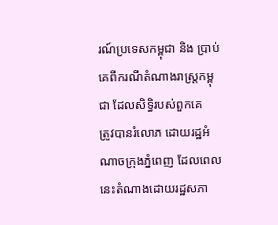រណ៍ប្រទេសកម្ពុជា និង ប្រាប់គេពីករណីតំណាងរាស្ត្រកម្ពុជា ដែលសិទ្ធិរបស់ពួកគេ
ត្រូវបានរំលោភ ដោយរដ្ឋអំណាចក្រុងភ្នំពេញ ដែលពេលនេះតំណាងដោយរដ្ឋសភា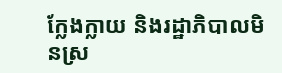ក្លែងក្លាយ និងរដ្ឋាភិបាលមិនស្រ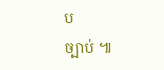ប
ច្បាប់ ៕